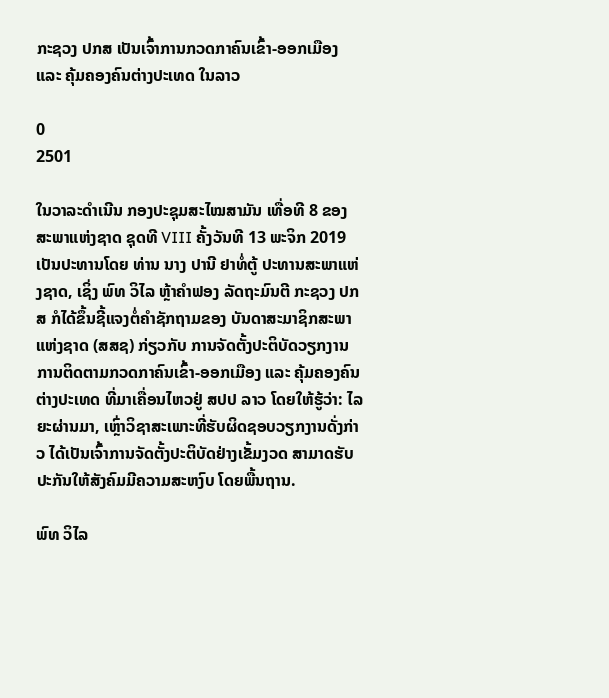ກະຊວງ ປກສ ເປັນເຈົ້າການກວດກາຄົນເຂົ້າ-ອອກເມືອງ ແລະ ຄຸ້ມຄອງຄົນຕ່າງປະເທດ ໃນລາວ

0
2501

ໃນວາລະດໍາເນີນ ກອງປະຊຸມສະໄໝສາມັນ ເທື່ອທີ 8 ຂອງ ສະພາແຫ່ງຊາດ ຊຸດທີ VIII ຄັ້ງວັນທີ 13 ພະຈິກ 2019 ເປັນປະທານໂດຍ ທ່ານ ນາງ ປານີ ຢາທໍ່ຕູ້ ປະທານສະພາແຫ່ງຊາດ, ເຊິ່ງ ພົທ ວິໄລ ຫຼ້າຄຳຟອງ ລັດຖະມົນຕີ ກະຊວງ ປກສ ກໍໄດ້ຂຶ້ນຊີ້ແຈງຕໍ່ຄຳຊັກຖາມຂອງ ບັນດາສະມາຊິກສະພາແຫ່ງຊາດ (ສສຊ) ກ່ຽວກັບ ການຈັດຕັ້ງປະຕິບັດວຽກງານ ການຕິດຕາມກວດກາຄົນເຂົ້າ-ອອກເມືອງ ແລະ ຄຸ້ມຄອງຄົນຕ່າງປະເທດ ທີ່ມາເຄື່ອນໄຫວຢູ່ ສປປ ລາວ ໂດຍໃຫ້ຮູ້ວ່າ: ໄລຍະຜ່ານມາ, ເຫຼົ່າວິຊາສະເພາະທີ່ຮັບຜິດຊອບວຽກງານດັ່ງກ່າວ ໄດ້ເປັນເຈົ້າການຈັດຕັ້ງປະຕິບັດຢ່າງເຂັ້ມງວດ ສາມາດຮັບປະກັນໃຫ້ສັງຄົມມີຄວາມສະຫງົບ ໂດຍພື້ນຖານ.

ພົທ ວິໄລ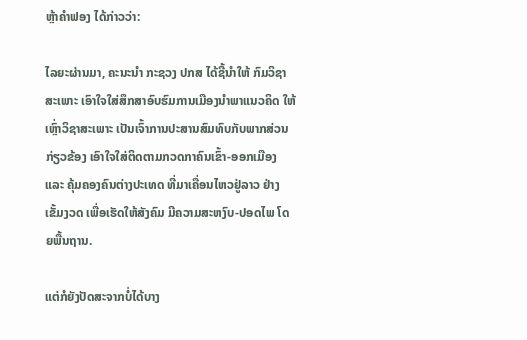ຫຼ້າຄຳຟອງ ໄດ້ກ່າວວ່າ:

ໄລຍະຜ່ານມາ, ຄະນະນຳ ກະຊວງ ປກສ ໄດ້ຊີ້ນຳໃຫ້ ກົມວິຊາສະເພາະ ເອົາໃຈໃສ່ສຶກສາອົບຮົມການເມືອງນຳພາແນວຄິດ ໃຫ້ເຫຼົ່າວິຊາສະເພາະ ເປັນເຈົ້າການປະສານສົມທົບກັບພາກສ່ວນກ່ຽວຂ້ອງ ເອົາໃຈໃສ່ຕິດຕາມກວດກາຄົນເຂົ້າ-ອອກເມືອງ ແລະ ຄຸ້ມຄອງຄົນຕ່າງປະເທດ ທີ່ມາເຄື່ອນໄຫວຢູ່ລາວ ຢ່າງເຂັ້ມງວດ ເພື່ອເຮັດໃຫ້ສັງຄົມ ມີຄວາມສະຫງົບ-ປອດໄພ ໂດຍພື້ນຖານ.

ແຕ່ກໍຍັງປັດສະຈາກບໍ່ໄດ້ບາງ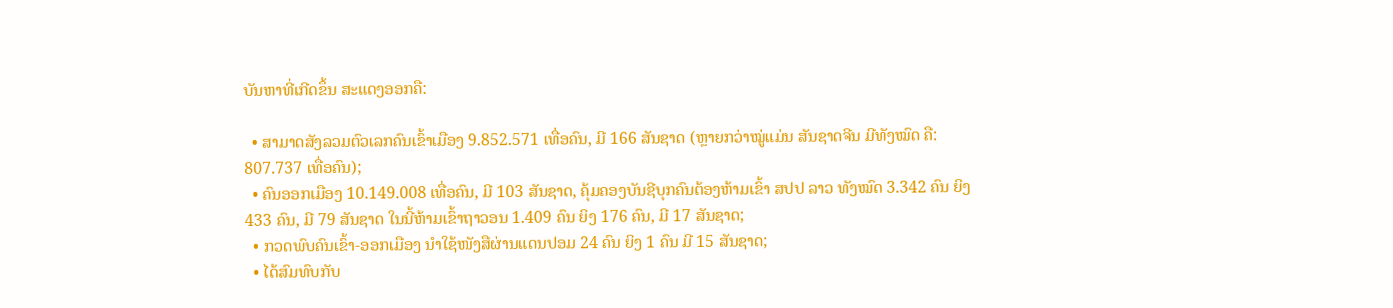ບັນຫາທີ່ເກີດຂຶ້ນ ສະແດງອອກຄື:

  • ສາມາດສັງລວມຕົວເລກຄົນເຂົ້າເມືອງ 9.852.571 ເທື່ອຄົນ, ມີ 166 ສັນຊາດ (ຫຼາຍກວ່າໝູ່ແມ່ນ ສັນຊາດຈີນ ມີທັງໝົດ ຄື: 807.737 ເທື່ອຄົນ);
  • ຄົນອອກເມືອງ 10.149.008 ເທື່ອຄົນ, ມີ 103 ສັນຊາດ, ຄຸ້ມຄອງບັນຊີບຸກຄົນຕ້ອງຫ້າມເຂົ້າ ສປປ ລາວ ທັງໝົດ 3.342 ຄົນ ຍິງ 433 ຄົນ, ມີ 79 ສັນຊາດ ໃນນີ້ຫ້າມເຂົ້າຖາວອນ 1.409 ຄົນ ຍິງ 176 ຄົນ, ມີ 17 ສັນຊາດ;
  • ກວດພົບຄົນເຂົ້າ-ອອກເມືອງ ນຳໃຊ້ໜັງສືຜ່ານແດນປອມ 24 ຄົນ ຍິງ 1 ຄົນ ມີ 15 ສັນຊາດ;
  • ໄດ້ສົມທົບກັບ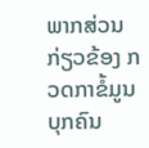ພາກສ່ວນກ່ຽວຂ້ອງ ກວດກາຂໍ້ມູນບຸກຄົນ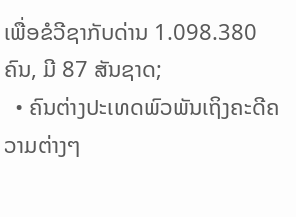ເພື່ອຂໍວີຊາກັບດ່ານ 1.098.380 ຄົນ, ມີ 87 ສັນຊາດ;
  • ຄົນຕ່າງປະເທດພົວພັນເຖິງຄະດີຄວາມຕ່າງໆ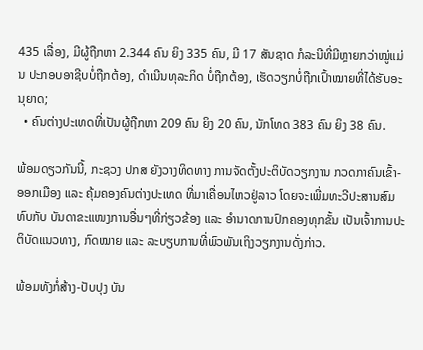435 ເລື່ອງ, ມີຜູ້ຖືກຫາ 2.344 ຄົນ ຍິງ 335 ຄົນ, ມີ 17 ສັນຊາດ ກໍລະນີທີ່ມີຫຼາຍກວ່າໝູ່ແມ່ນ ປະກອບອາຊີບບໍ່ຖືກຕ້ອງ, ດຳເນີນທຸລະກິດ ບໍ່ຖືກຕ້ອງ, ເຮັດວຽກບໍ່ຖືກເປົ້າໝາຍທີ່ໄດ້ຮັບອະນຸຍາດ;
  • ຄົນຕ່າງປະເທດທີ່ເປັນຜູ້ຖືກຫາ 209 ຄົນ ຍິງ 20 ຄົນ, ນັກໂທດ 383 ຄົນ ຍິງ 38 ຄົນ.

ພ້ອມດຽວກັນນີ້, ກະຊວງ ປກສ ຍັງວາງທິດທາງ ການຈັດຕັ້ງປະຕິບັດວຽກງານ ກວດກາຄົນເຂົ້າ-ອອກເມືອງ ແລະ ຄຸ້ມຄອງຄົນຕ່າງປະເທດ ທີ່ມາເຄື່ອນໄຫວຢູ່ລາວ ໂດຍຈະເພີ່ມທະວີປະສານສົມທົບກັບ ບັນດາຂະແໜງການອື່ນໆທີ່ກ່ຽວຂ້ອງ ແລະ ອຳນາດການປົກຄອງທຸກຂັ້ນ ເປັນເຈົ້າການປະຕິບັດແນວທາງ, ກົດໝາຍ ແລະ ລະບຽບການທີ່ພົວພັນເຖິງວຽກງານດັ່ງກ່າວ.

ພ້ອມທັງກໍ່ສ້າງ-ປັບປຸງ ບັນ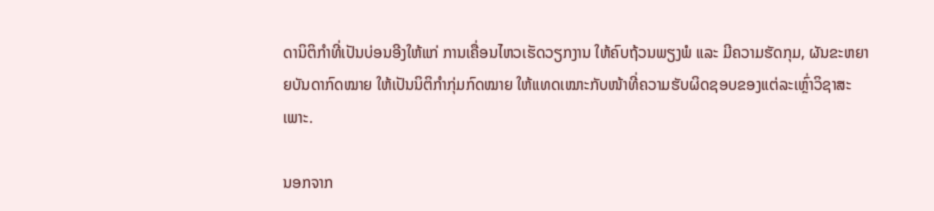ດານິຕິກໍາທີ່ເປັນບ່ອນອີງໃຫ້ແກ່ ການເຄື່ອນໄຫວເຮັດວຽກງານ ໃຫ້ຄົບຖ້ວນພຽງພໍ ແລະ ມີຄວາມຮັດກຸມ, ຜັນຂະຫຍາຍບັນດາກົດໝາຍ ໃຫ້ເປັນນິຕິກຳກຸ່ມກົດໝາຍ ໃຫ້ແທດເໝາະກັບໜ້າທີ່ຄວາມຮັບຜິດຊອບຂອງແຕ່ລະເຫຼົ່າວິຊາສະເພາະ.

ນອກຈາກ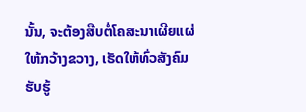ນັ້ນ, ຈະຕ້ອງສືບຕໍ່ໂຄສະນາເຜີຍແຜ່ໃຫ້ກວ້າງຂວາງ, ເຮັດໃຫ້ທົ່ວສັງຄົມຮັບຮູ້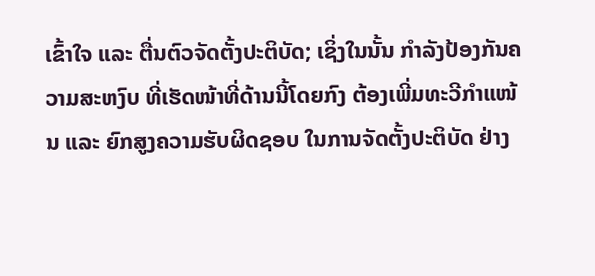ເຂົ້າໃຈ ແລະ ຕື່ນຕົວຈັດຕັ້ງປະຕິບັດ; ເຊິ່ງໃນນັ້ນ ກຳລັງປ້ອງກັນຄວາມສະຫງົບ ທີ່ເຮັດໜ້າທີ່ດ້ານນີ້ໂດຍກົງ ຕ້ອງເພີ່ມທະວີກຳແໜ້ນ ແລະ ຍົກສູງຄວາມຮັບຜິດຊອບ ໃນການຈັດຕັ້ງປະຕິບັດ ຢ່າງ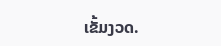ເຂັ້ມງວດ.